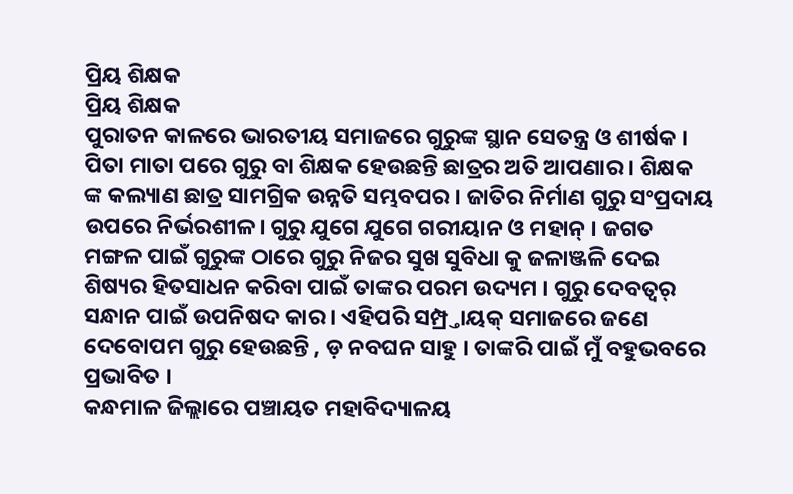ପ୍ରିୟ ଶିକ୍ଷକ
ପ୍ରିୟ ଶିକ୍ଷକ
ପୁରାତନ କାଳରେ ଭାରତୀୟ ସମାଜରେ ଗୁରୁଙ୍କ ସ୍ଥାନ ସେତନ୍ତ୍ର ଓ ଶୀର୍ଷକ । ପିତା ମାତା ପରେ ଗୁରୁ ବା ଶିକ୍ଷକ ହେଉଛନ୍ତି ଛାତ୍ରର ଅତି ଆପଣାର । ଶିକ୍ଷକ ଙ୍କ କଲ୍ୟାଣ ଛାତ୍ର ସାମଗ୍ରିକ ଉନ୍ନତି ସମ୍ଭବପର । ଜାତିର ନିର୍ମାଣ ଗୁରୁ ସଂପ୍ରଦାୟ ଉପରେ ନିର୍ଭରଶୀଳ। ଗୁରୁ ଯୁଗେ ଯୁଗେ ଗରୀୟାନ ଓ ମହାନ୍ । ଜଗତ ମଙ୍ଗଳ ପାଇଁ ଗୁରୁଙ୍କ ଠାରେ ଗୁରୁ ନିଜର ସୁଖ ସୁବିଧା କୁ ଜଳାଞ୍ଜଳି ଦେଇ ଶିଷ୍ୟର ହିତସାଧନ କରିବା ପାଇଁ ତାଙ୍କର ପରମ ଉଦ୍ୟମ । ଗୁରୁ ଦେବତ୍ୱର୍ ସନ୍ଧାନ ପାଇଁ ଉପନିଷଦ କାର । ଏହିପରି ସମ୍ପ୍ର୍ତାୟକ୍ ସମାଜରେ ଜଣେ ଦେବୋପମ ଗୁରୁ ହେଉଛନ୍ତି , ଡ଼ ନବଘନ ସାହୁ । ତାଙ୍କରି ପାଇଁ ମୁଁ ବହୁଭବରେ ପ୍ରଭାବିତ ।
କନ୍ଧମାଳ ଜିଲ୍ଲାରେ ପଞ୍ଚାୟତ ମହାବିଦ୍ୟାଳୟ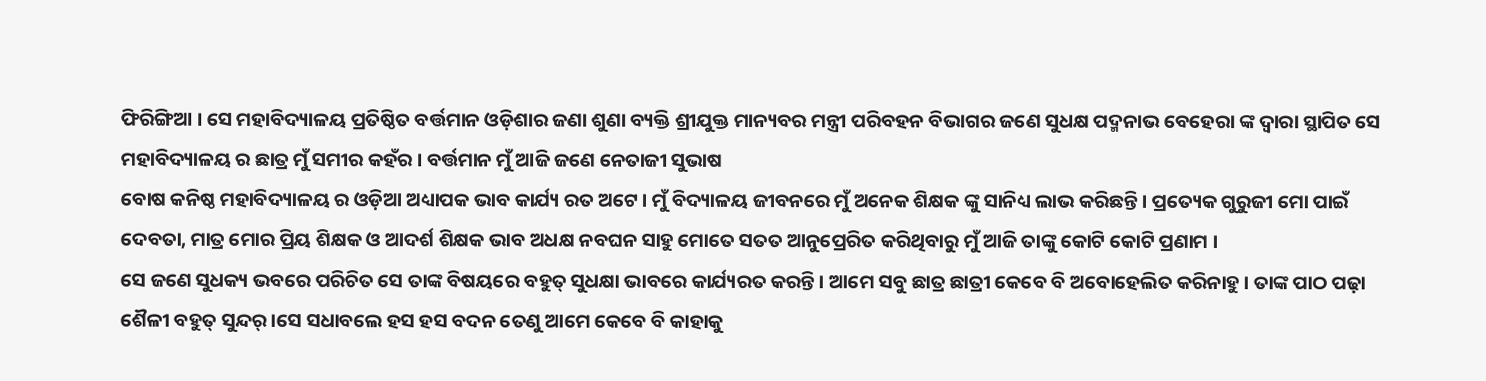ଫିରିଙ୍ଗିଆ । ସେ ମହାବିଦ୍ୟାଳୟ ପ୍ରତିଷ୍ଠିତ ବର୍ତ୍ତମାନ ଓଡ଼ିଶାର ଜଣା ଶୁଣା ବ୍ୟକ୍ତି ଶ୍ରୀଯୁକ୍ତ ମାନ୍ୟବର ମନ୍ତ୍ରୀ ପରିବହନ ବିଭାଗର ଜଣେ ସୁଧକ୍ଷ ପଦ୍ମନାଭ ବେହେରା ଙ୍କ ଦ୍ଵାରା ସ୍ଥାପିତ ସେ ମହାବିଦ୍ୟାଳୟ ର ଛାତ୍ର ମୁଁ ସମୀର କହଁର । ବର୍ତ୍ତମାନ ମୁଁ ଆଜି ଜଣେ ନେତାଜୀ ସୁଭାଷ
ବୋଷ କନିଷ୍ଠ ମହାବିଦ୍ୟାଳୟ ର ଓଡ଼ିଆ ଅଧ୍ୟାପକ ଭାବ କାର୍ଯ୍ୟ ରତ ଅଟେ । ମୁଁ ବିଦ୍ୟାଳୟ ଜୀବନରେ ମୁଁ ଅନେକ ଶିକ୍ଷକ ଙ୍କୁ ସାନିଧ୍ୟ ଲାଭ କରିଛନ୍ତି । ପ୍ରତ୍ୟେକ ଗୁରୁଜୀ ମୋ ପାଇଁ ଦେବତା, ମାତ୍ର ମୋର ପ୍ରିୟ ଶିକ୍ଷକ ଓ ଆଦର୍ଶ ଶିକ୍ଷକ ଭାବ ଅଧକ୍ଷ ନବଘନ ସାହୁ ମୋତେ ସତତ ଆନୁପ୍ରେରିତ କରିଥିବାରୁ ମୁଁ ଆଜି ତାଙ୍କୁ କୋଟି କୋଟି ପ୍ରଣାମ ।
ସେ ଜଣେ ସୁଧକ୍ୟ ଭବରେ ପରିଚିତ ସେ ତାଙ୍କ ବିଷୟରେ ବହୁତ୍ ସୁଧକ୍ଷା ଭାବରେ କାର୍ଯ୍ୟରତ କରନ୍ତି । ଆମେ ସବୁ ଛାତ୍ର ଛାତ୍ରୀ କେବେ ବି ଅବୋହେଲିତ କରିନାହୁ । ତାଙ୍କ ପାଠ ପଢ଼ା ଶୈଳୀ ବହୁତ୍ ସୁନ୍ଦର୍ ।ସେ ସଧାବଲେ ହସ ହସ ବଦନ ତେଣୁ ଆମେ କେବେ ବି କାହାକୁ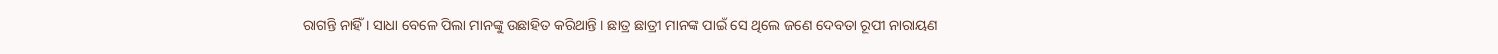ରାଗନ୍ତି ନାହିଁ । ସାଧା ବେଳେ ପିଲା ମାନଙ୍କୁ ଉଛାହିତ କରିଥାନ୍ତି । ଛାତ୍ର ଛାତ୍ରୀ ମାନଙ୍କ ପାଇଁ ସେ ଥିଲେ ଜଣେ ଦେବତା ରୂପୀ ନାରାୟଣ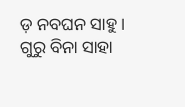ଡ଼ ନବଘନ ସାହୁ ।
ଗୁରୁ ବିନା ସାହା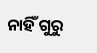ନାହିଁ ଗୁରୁ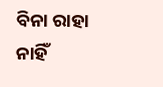ବିନା ରାହା ନାହିଁ